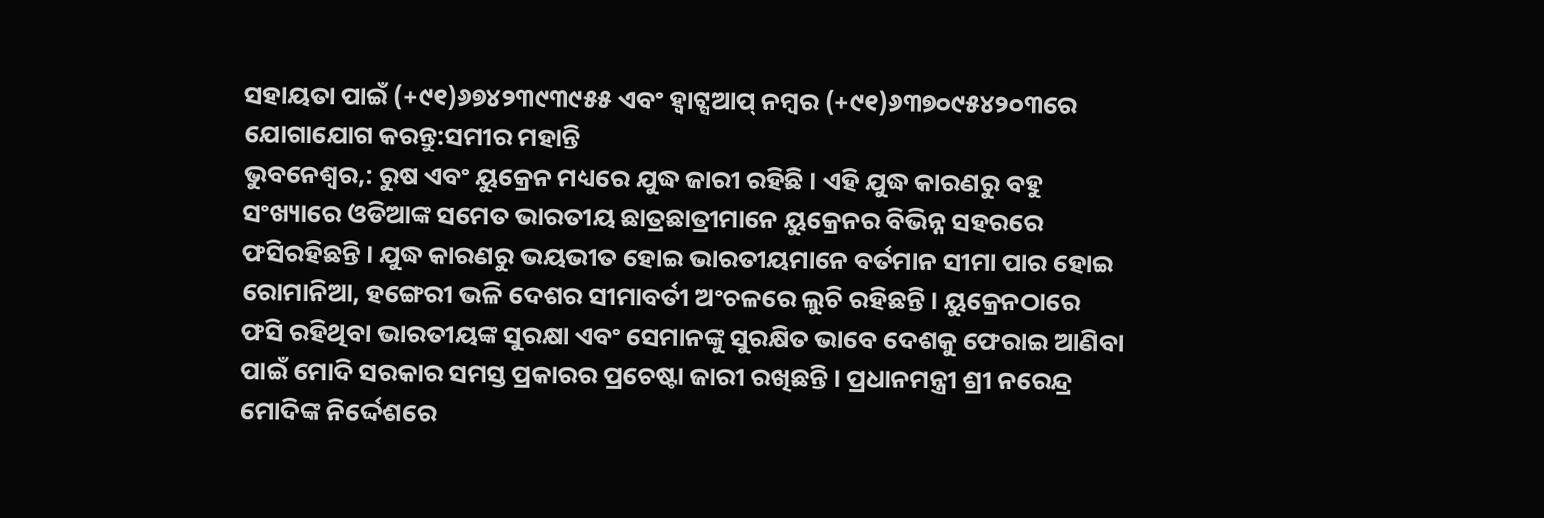ସହାୟତା ପାଇଁ (+୯୧)୬୭୪୨୩୯୩୯୫୫ ଏବଂ ହ୍ୱାଟ୍ସଆପ୍ ନମ୍ବର (+୯୧)୬୩୭୦୯୫୪୨୦୩ରେ ଯୋଗାଯୋଗ କରନ୍ତୁ:ସମୀର ମହାନ୍ତି
ଭୁବନେଶ୍ୱର,: ରୁଷ ଏବଂ ୟୁକ୍ରେନ ମଧ୍ୟରେ ଯୁଦ୍ଧ ଜାରୀ ରହିଛି । ଏହି ଯୁଦ୍ଧ କାରଣରୁ ବହୁ ସଂଖ୍ୟାରେ ଓଡିଆଙ୍କ ସମେତ ଭାରତୀୟ ଛାତ୍ରଛାତ୍ରୀମାନେ ୟୁକ୍ରେନର ବିଭିନ୍ନ ସହରରେ ଫସିରହିଛନ୍ତି । ଯୁଦ୍ଧ କାରଣରୁ ଭୟଭୀତ ହୋଇ ଭାରତୀୟମାନେ ବର୍ତମାନ ସୀମା ପାର ହୋଇ ରୋମାନିଆ, ହଙ୍ଗେରୀ ଭଳି ଦେଶର ସୀମାବର୍ତୀ ଅଂଚଳରେ ଲୁଚି ରହିଛନ୍ତି । ୟୁକ୍ରେନଠାରେ ଫସି ରହିଥିବା ଭାରତୀୟଙ୍କ ସୁରକ୍ଷା ଏବଂ ସେମାନଙ୍କୁ ସୁରକ୍ଷିତ ଭାବେ ଦେଶକୁ ଫେରାଇ ଆଣିବା ପାଇଁ ମୋଦି ସରକାର ସମସ୍ତ ପ୍ରକାରର ପ୍ରଚେଷ୍ଟା ଜାରୀ ରଖିଛନ୍ତି । ପ୍ରଧାନମନ୍ତ୍ରୀ ଶ୍ରୀ ନରେନ୍ଦ୍ର ମୋଦିଙ୍କ ନିର୍ଦ୍ଦେଶରେ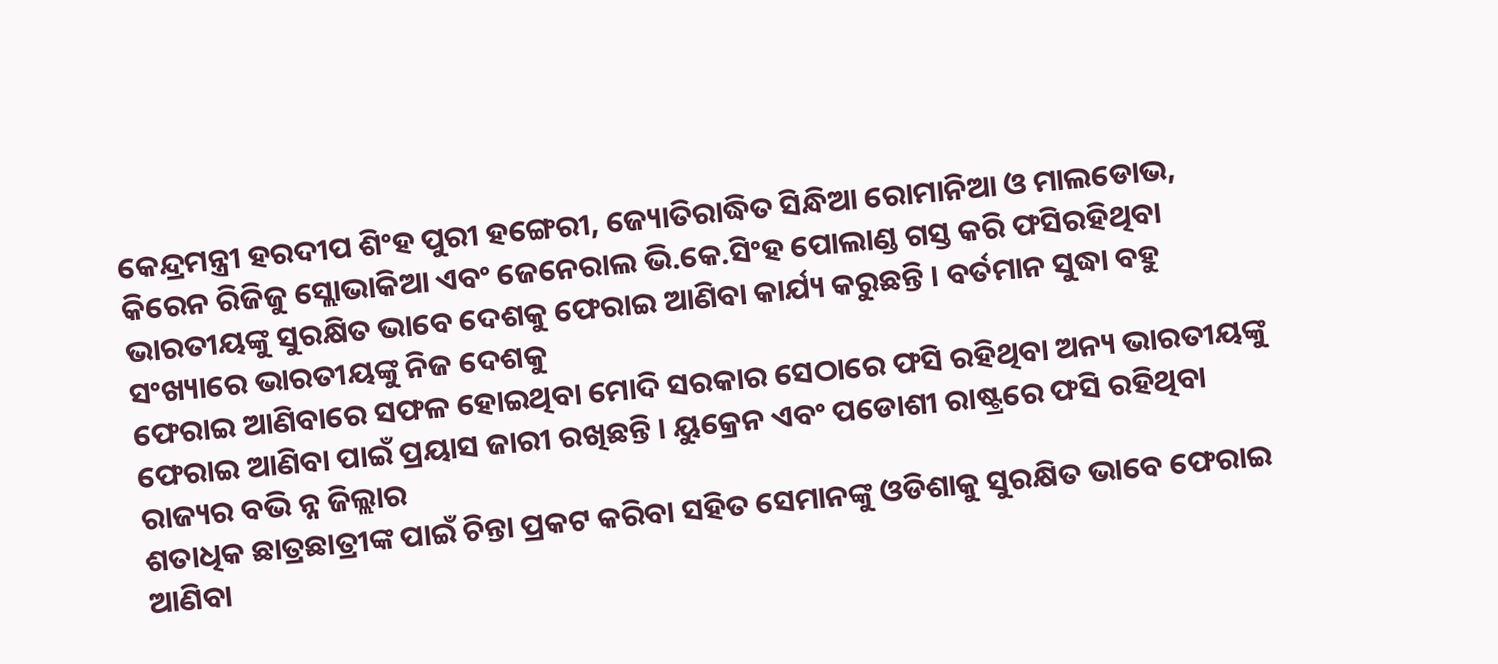କେନ୍ଦ୍ରମନ୍ତ୍ରୀ ହରଦୀପ ଶିଂହ ପୁରୀ ହଙ୍ଗେରୀ, ଜ୍ୟୋତିରାଦ୍ଧିତ ସିନ୍ଧିଆ ରୋମାନିଆ ଓ ମାଲଡୋଭ, କିରେନ ରିଜିଜୁ ସ୍ଲୋଭାକିଆ ଏବଂ ଜେନେରାଲ ଭି.କେ.ସିଂହ ପୋଲାଣ୍ଡ ଗସ୍ତ କରି ଫସିରହିଥିବା ଭାରତୀୟଙ୍କୁ ସୁରକ୍ଷିତ ଭାବେ ଦେଶକୁ ଫେରାଇ ଆଣିବା କାର୍ଯ୍ୟ କରୁଛନ୍ତି । ବର୍ତମାନ ସୁଦ୍ଧା ବହୁ ସଂଖ୍ୟାରେ ଭାରତୀୟଙ୍କୁ ନିଜ ଦେଶକୁ
ଫେରାଇ ଆଣିବାରେ ସଫଳ ହୋଇଥିବା ମୋଦି ସରକାର ସେଠାରେ ଫସି ରହିଥିବା ଅନ୍ୟ ଭାରତୀୟଙ୍କୁ ଫେରାଇ ଆଣିବା ପାଇଁ ପ୍ରୟାସ ଜାରୀ ରଖିଛନ୍ତି । ୟୁକ୍ରେନ ଏବଂ ପଡୋଶୀ ରାଷ୍ଟ୍ରରେ ଫସି ରହିଥିବା ରାଜ୍ୟର ବଭି ନ୍ନ ଜିଲ୍ଲାର
ଶତାଧିକ ଛାତ୍ରଛାତ୍ରୀଙ୍କ ପାଇଁ ଚିନ୍ତା ପ୍ରକଟ କରିବା ସହିତ ସେମାନଙ୍କୁ ଓଡିଶାକୁ ସୁରକ୍ଷିତ ଭାବେ ଫେରାଇ ଆଣିବା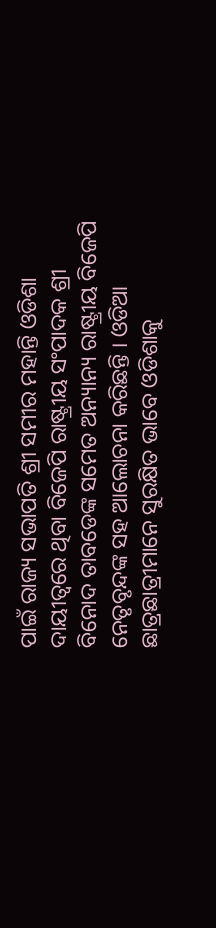ପାଇଁ ରାଜ୍ୟ ସଭାପତି ଶ୍ରୀ ସମୀର ମହାନ୍ତି ଓଡିଶା ଦାୟୀତ୍ୱରେ ଥିବା ବିଜେପି ରାଷ୍ଟ୍ରୀୟ ସଂପାଦକ ଶ୍ରୀ ବିନୋଦ ତାବଡେଙ୍କ ସମେତ ଅନ୍ୟାନ୍ୟ ରାଷ୍ଟ୍ରୀୟ ବିଜେପି ନେତୃବୃନ୍ଦଙ୍କ ସହ ଆଲୋଚନା କରିଛନ୍ତି । ଓଡିଆ ଛାତ୍ରଛାତ୍ରୀମାନେ ସୁରକ୍ଷିତ ଭାବେ ଓଡିଶାକୁ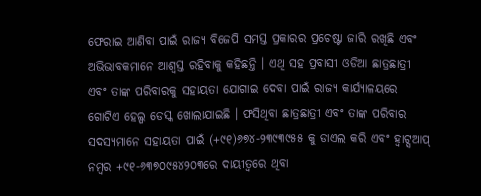ଫେରାଇ ଆଣିବା ପାଇଁ ରାଜ୍ୟ ବିଜେପି ସମସ୍ତ ପ୍ରକାରର ପ୍ରଚେଷ୍ଟା ଜାରି ରଖିଛି ଏବଂ ଅଭିଭାବକମାନେ ଆଶ୍ୱସ୍ତ ରହିବାକୁ କହିଛନ୍ତି । ଏଥି ସହ ପ୍ରବାସୀ ଓଡିଆ ଛାତ୍ରଛାତ୍ରୀ ଏବଂ ତାଙ୍କ ପରିବାରକୁ ସହାୟତା ଯୋଗାଇ ଦେବା ପାଇଁ ରାଜ୍ୟ କାର୍ଯ୍ୟାଳୟରେ ଗୋଟିଏ ହେଲ୍ପ ଡେସ୍କ ଖୋଲାଯାଇଛି । ଫସିଥିବା ଛାତ୍ରଛାତ୍ରୀ ଏବଂ ତାଙ୍କ ପରିବାର ସଦସ୍ୟମାନେ ସହାୟତା ପାଇଁ (+୯୧)୬୭୪-୨୩୯୩୯୫୫ କୁ ଡାଏଲ କରି ଏବଂ ହ୍ୱାଟ୍ସଆପ୍ ନମ୍ବର +୯୧-୬୩୭୦୯୫୪୨୦୩ରେ ଦାୟୀତ୍ୱରେ ଥିବା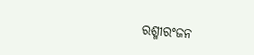ରଶ୍ମୀରଂଜନ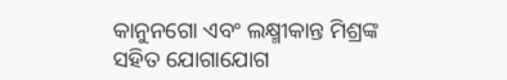କାନୁନଗୋ ଏବଂ ଲକ୍ଷ୍ମୀକାନ୍ତ ମିଶ୍ରଙ୍କ ସହିତ ଯୋଗାଯୋଗ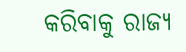କରିବାକୁ ରାଜ୍ୟ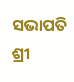ସଭାପତି ଶ୍ରୀ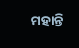ମହାନ୍ତି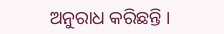ଅନୁରାଧ କରିଛନ୍ତି ।